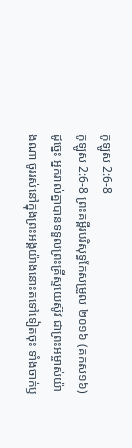កូឡូស 2:6-8
កូឡូស 2:6-8 ព្រះគម្ពីរបរិសុទ្ធកែសម្រួល ២០១៦ (គកស១៦)
ដូច្នេះ អ្នករាល់គ្នាបានទទួលព្រះគ្រីស្ទយេស៊ូវ ជាព្រះអម្ចាស់យ៉ាងណា ចូររស់នៅក្នុងព្រះអង្គយ៉ាងនោះតទៅទៀតចុះ ទាំងចាក់ឫ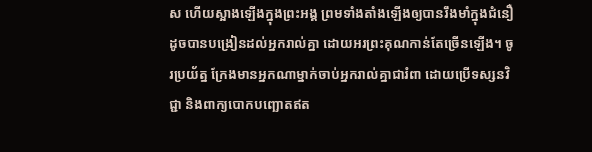ស ហើយស្អាងឡើងក្នុងព្រះអង្គ ព្រមទាំងតាំងឡើងឲ្យបានរឹងមាំក្នុងជំនឿ ដូចបានបង្រៀនដល់អ្នករាល់គ្នា ដោយអរព្រះគុណកាន់តែច្រើនឡើង។ ចូរប្រយ័ត្ន ក្រែងមានអ្នកណាម្នាក់ចាប់អ្នករាល់គ្នាជារំពា ដោយប្រើទស្សនវិជ្ជា និងពាក្យបោកបញ្ឆោតឥត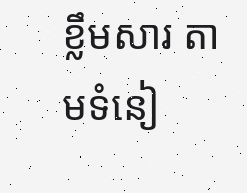ខ្លឹមសារ តាមទំនៀ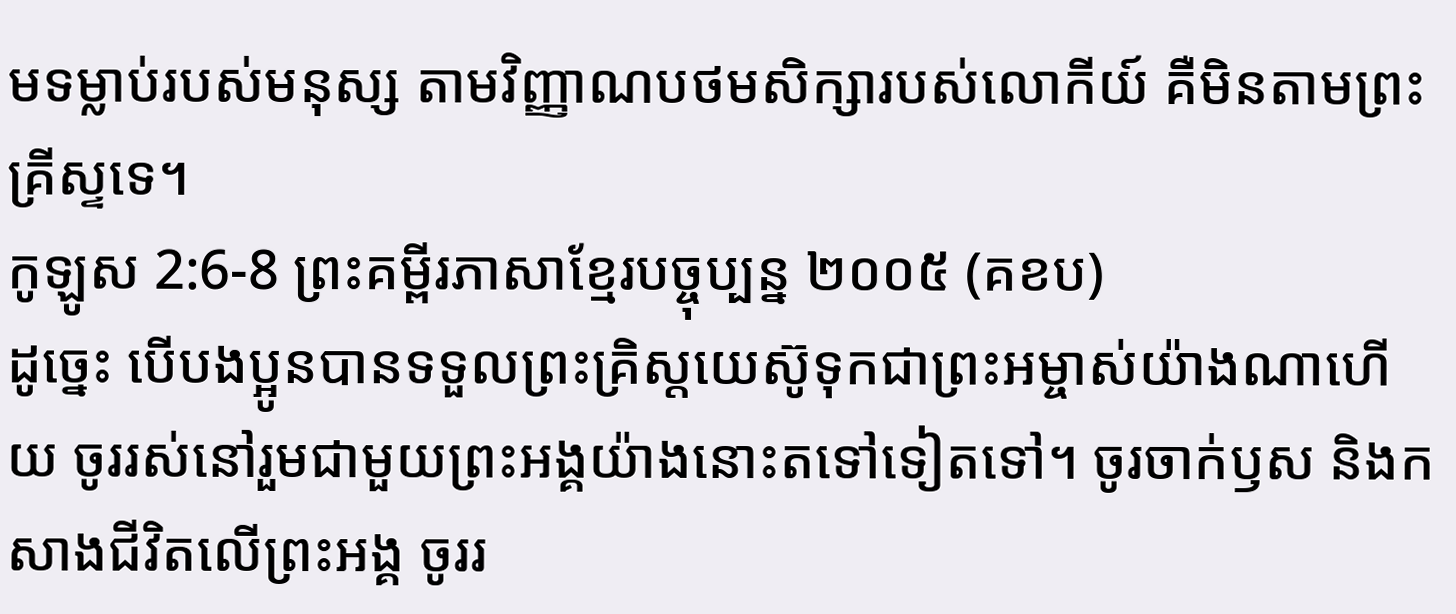មទម្លាប់របស់មនុស្ស តាមវិញ្ញាណបថមសិក្សារបស់លោកីយ៍ គឺមិនតាមព្រះគ្រីស្ទទេ។
កូឡូស 2:6-8 ព្រះគម្ពីរភាសាខ្មែរបច្ចុប្បន្ន ២០០៥ (គខប)
ដូច្នេះ បើបងប្អូនបានទទួលព្រះគ្រិស្តយេស៊ូទុកជាព្រះអម្ចាស់យ៉ាងណាហើយ ចូររស់នៅរួមជាមួយព្រះអង្គយ៉ាងនោះតទៅទៀតទៅ។ ចូរចាក់ឫស និងកសាងជីវិតលើព្រះអង្គ ចូររ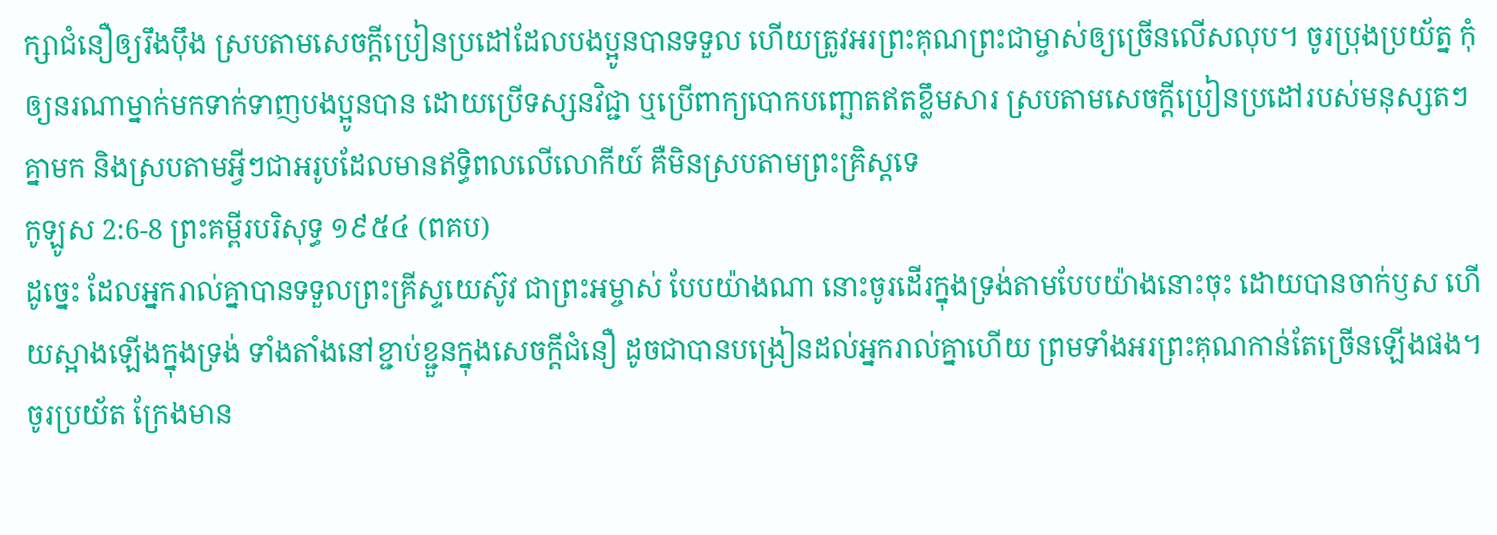ក្សាជំនឿឲ្យរឹងប៉ឹង ស្របតាមសេចក្ដីប្រៀនប្រដៅដែលបងប្អូនបានទទួល ហើយត្រូវអរព្រះគុណព្រះជាម្ចាស់ឲ្យច្រើនលើសលុប។ ចូរប្រុងប្រយ័ត្ន កុំឲ្យនរណាម្នាក់មកទាក់ទាញបងប្អូនបាន ដោយប្រើទស្សនវិជ្ជា ឬប្រើពាក្យបោកបញ្ឆោតឥតខ្លឹមសារ ស្របតាមសេចក្ដីប្រៀនប្រដៅរបស់មនុស្សតៗគ្នាមក និងស្របតាមអ្វីៗជាអរូបដែលមានឥទ្ធិពលលើលោកីយ៍ គឺមិនស្របតាមព្រះគ្រិស្តទេ
កូឡូស 2:6-8 ព្រះគម្ពីរបរិសុទ្ធ ១៩៥៤ (ពគប)
ដូច្នេះ ដែលអ្នករាល់គ្នាបានទទួលព្រះគ្រីស្ទយេស៊ូវ ជាព្រះអម្ចាស់ បែបយ៉ាងណា នោះចូរដើរក្នុងទ្រង់តាមបែបយ៉ាងនោះចុះ ដោយបានចាក់ឫស ហើយស្អាងឡើងក្នុងទ្រង់ ទាំងតាំងនៅខ្ជាប់ខ្ជួនក្នុងសេចក្ដីជំនឿ ដូចជាបានបង្រៀនដល់អ្នករាល់គ្នាហើយ ព្រមទាំងអរព្រះគុណកាន់តែច្រើនឡើងផង។ ចូរប្រយ័ត ក្រែងមាន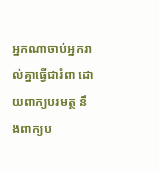អ្នកណាចាប់អ្នករាល់គ្នាធ្វើជារំពា ដោយពាក្យបរមត្ថ នឹងពាក្យប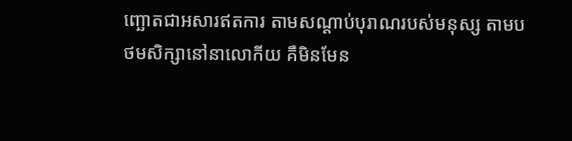ញ្ឆោតជាអសារឥតការ តាមសណ្តាប់បុរាណរបស់មនុស្ស តាមបថមសិក្សានៅនាលោកីយ គឺមិនមែន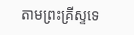តាមព្រះគ្រីស្ទទេ